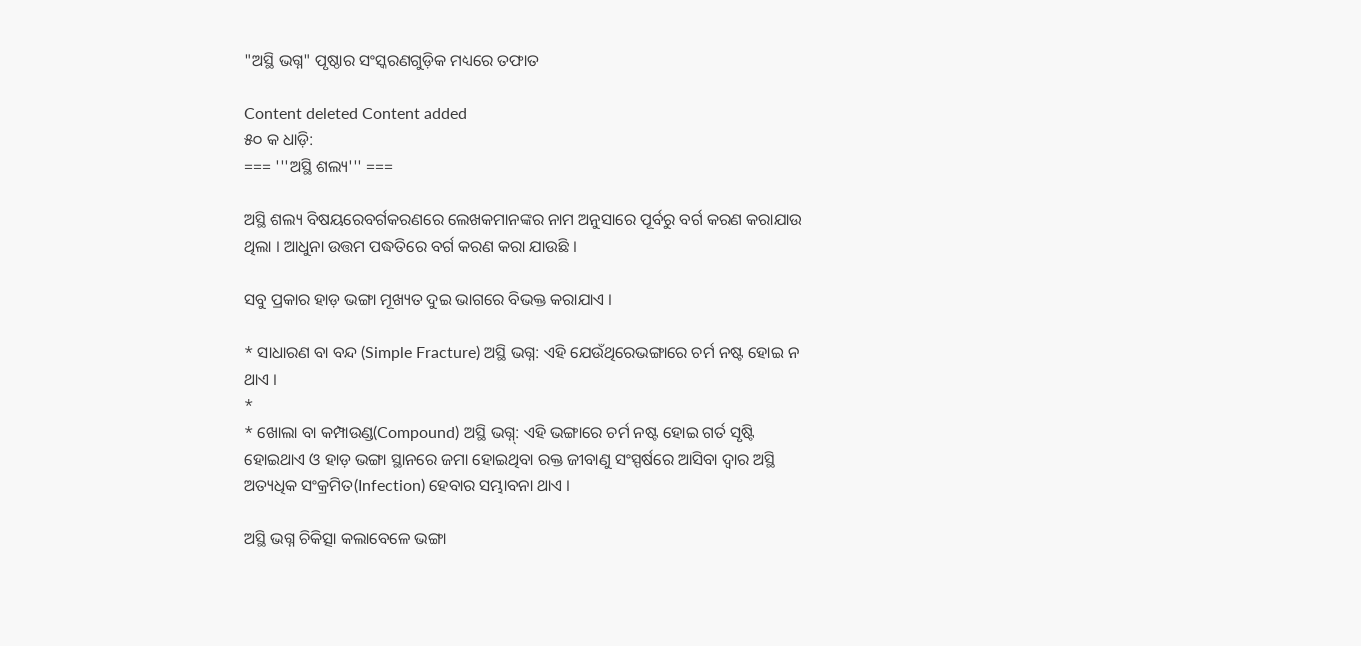"ଅସ୍ଥି ଭଗ୍ନ" ପୃଷ୍ଠାର ସଂସ୍କରଣ‌ଗୁଡ଼ିକ ମଧ୍ୟରେ ତଫାତ

Content deleted Content added
୫୦ କ ଧାଡ଼ି:
=== '''ଅସ୍ଥି ଶଲ୍ୟ''' ===

ଅସ୍ଥି ଶଲ୍ୟ ବିଷୟରେବର୍ଗକରଣରେ ଲେଖକମାନଙ୍କର ନାମ ଅନୁସାରେ ପୂର୍ବରୁ ବର୍ଗ କରଣ କରାଯାଉ ଥିଲା । ଆଧୁନା ଉତ୍ତମ ପଦ୍ଧତିରେ ବର୍ଗ କରଣ କରା ଯାଉଛି ।

ସବୁ ପ୍ରକାର ହାଡ଼ ଭଙ୍ଗା ମୂଖ୍ୟତ ଦୁଇ ଭାଗରେ ବିଭକ୍ତ କରାଯାଏ ।

* ସାଧାରଣ ବା ବନ୍ଦ (Simple Fracture) ଅସ୍ଥି ଭଗ୍ନ: ଏହି ଯେଉଁଥିରେଭଙ୍ଗାରେ ଚର୍ମ ନଷ୍ଟ ହୋଇ ନ ଥାଏ ।
*
* ଖୋଲା ବା କମ୍ପାଉଣ୍ଡ(Compound) ଅସ୍ଥି ଭଗ୍ନ୍: ଏହି ଭଙ୍ଗାରେ ଚର୍ମ ନଷ୍ଟ ହୋଇ ଗର୍ତ ସୃଷ୍ଟି ହୋଇଥାଏ ଓ ହାଡ଼ ଭଙ୍ଗା ସ୍ଥାନରେ ଜମା ହୋଇଥିବା ରକ୍ତ ଜୀବାଣୁ ସଂସ୍ପର୍ଷରେ ଆସିବା ଦ୍ବାର ଅସ୍ଥି ଅତ୍ୟଧିକ ସଂକ୍ରମିତ(Infection) ହେବାର ସମ୍ଭାବନା ଥାଏ ।

ଅସ୍ଥି ଭଗ୍ନ ଚିକିତ୍ସା କଲାବେଳେ ଭଙ୍ଗା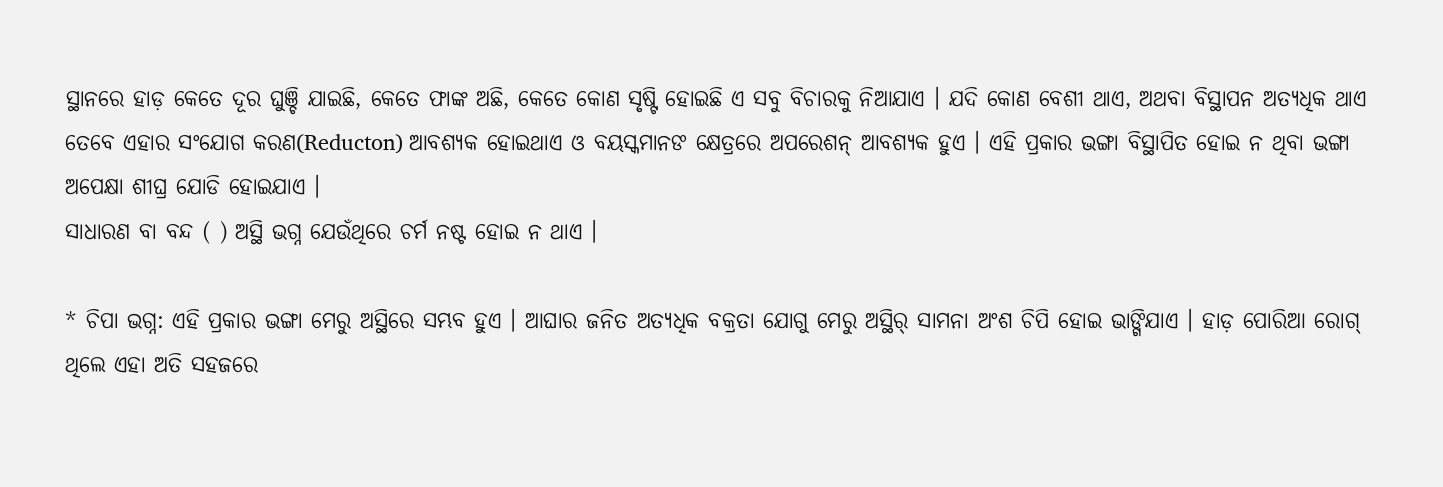ସ୍ଥାନରେ ହାଡ଼ କେତେ ଦୂର ଘୁଞ୍ଚି ଯାଇଛି, କେତେ ଫାଙ୍କ ଅଛି, କେତେ କୋଣ ସୃଷ୍ଟି ହୋଇଛି ଏ ସବୁ ବିଚାରକୁ ନିଆଯାଏ । ଯଦି କୋଣ ବେଶୀ ଥାଏ, ଅଥବା ବିସ୍ଥାପନ ଅତ୍ୟଧିକ ଥାଏ ତେବେ ଏହାର ସଂଯୋଗ କରଣ(Reducton) ଆବଶ୍ୟକ ହୋଇଥାଏ ଓ ବୟସ୍କମାନଙ କ୍ଷେତ୍ରରେ ଅପରେଶନ୍ ଆବଶ୍ୟକ ହୁଏ । ଏହି ପ୍ରକାର ଭଙ୍ଗା ବିସ୍ଥାପିତ ହୋଇ ନ ଥିବା ଭଙ୍ଗା ଅପେକ୍ଷା ଶୀଘ୍ର ଯୋଡି ହୋଇଯାଏ ।
ସାଧାରଣ ବା ବନ୍ଦ ( ) ଅସ୍ଥି ଭଗ୍ନ ଯେଉଁଥିରେ ଚର୍ମ ନଷ୍ଟ ହୋଇ ନ ଥାଏ ।

* ଚିପା ଭଗ୍ନ: ଏହି ପ୍ରକାର ଭଙ୍ଗା ମେରୁ ଅସ୍ଥିରେ ସମ୍ଭବ ହୁଏ । ଆଘାର ଜନିତ ଅତ୍ୟଧିକ ବକ୍ରତା ଯୋଗୁ ମେରୁ ଅସ୍ଥିର୍ ସାମନା ଅଂଶ ଚିପି ହୋଇ ଭାଙ୍ଗିଯାଏ । ହାଡ଼ ପୋରିଆ ରୋଗ୍ ଥିଲେ ଏହା ଅତି ସହଜରେ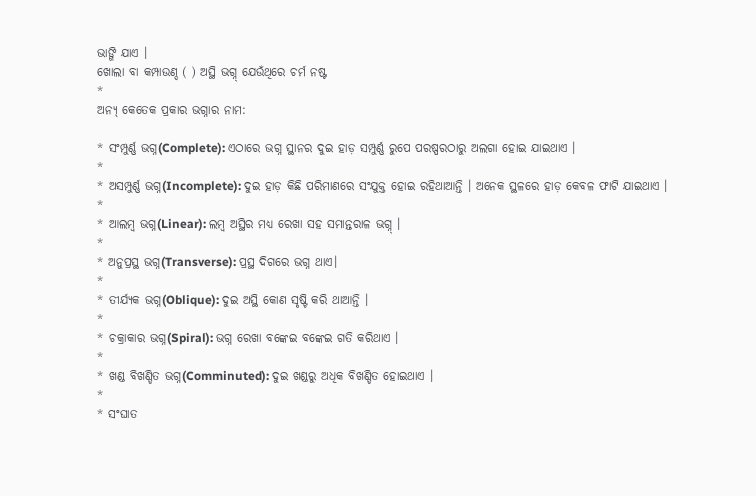ଭାଙ୍ଗି ଯାଏ ।
ଖୋଲା ବା କମ୍ପାଉଣ୍ଦ ( ) ଅସ୍ଥି ଭଗ୍ନ୍ ଯେଉଁଥିରେ ଚର୍ମ ନଷ୍ଟ
*
ଅନ୍ୟ୍ କେତେକ ପ୍ରକାର ଭଗ୍ନାର ନାମ:

* ସଂମ୍ପୁର୍ଣ୍ଣ ଭଗ୍ନ(Complete): ଏଠାରେ ଭଗ୍ନ ସ୍ଥାନର ଦୁଇ ହାଡ଼ ସମ୍ପୁର୍ଣ୍ଣ ରୁପେ ପରଷ୍ପରଠାରୁ ଅଲଗା ହୋଇ ଯାଇଥାଏ ।
*
* ଅସମ୍ପୁର୍ଣ୍ଣ ଭଗ୍ନ(Incomplete): ଦୁଇ ହାଡ଼ କିଛି ପରିମାଣରେ ସଂଯୁକ୍ତ ହୋଇ ରହିଥାଆନ୍ତି । ଅନେକ ସ୍ଥଳରେ ହାଡ଼ କେବଳ ଫାଟି ଯାଇଥାଏ ।
*
* ଆଲମ୍ବ ଭଗ୍ନ(Linear): ଲମ୍ବ ଅସ୍ଥିର ମଧ୍ୟ ରେଖା ସହ ସମାନ୍ତରାଳ ଭଗ୍ନ୍ ।
*
* ଅନୁପ୍ରସ୍ଥ ଭଗ୍ନ(Transverse): ପ୍ରସ୍ଥ ଦିଗରେ ଭଗ୍ନ ଥାଏ।
*
* ତୀର୍ଯ୍ୟକ ଭଗ୍ନ(Oblique): ଦୁଇ ଅସ୍ଥି କୋଣ ସୃଷ୍ଟି କରି ଥାଆନ୍ତି ।
*
* ଚକ୍ରାକାର ଭଗ୍ନ(Spiral): ଭଗ୍ନ ରେଖା ବଙ୍କେଇ ବଙ୍କେଇ ଗତି କରିଥାଏ ।
*
* ଖଣ୍ଡ ବିଖଣ୍ଡିତ ଭଗ୍ନ(Comminuted): ଦୁଇ ଖଣ୍ଡରୁ ଅଧିକ ବିଖଣ୍ଡିତ ହୋଇଥାଏ ।
*
* ସଂଘାତ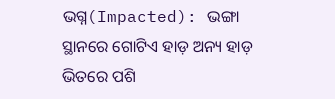ଭଗ୍ନ(Impacted): ଭଙ୍ଗା ସ୍ଥାନରେ ଗୋଟିଏ ହାଡ଼ ଅନ୍ୟ ହାଡ଼ ଭିତରେ ପଶି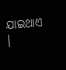ଯାଇଥାଏ ।